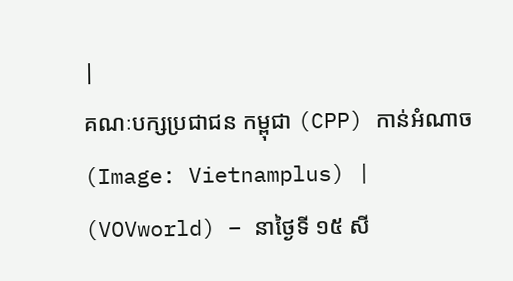|
គណៈបក្សប្រជាជន កម្ពុជា (CPP) កាន់អំណាច (Image: Vietnamplus) |
(VOVworld) – នាថ្ងៃទី ១៥ សី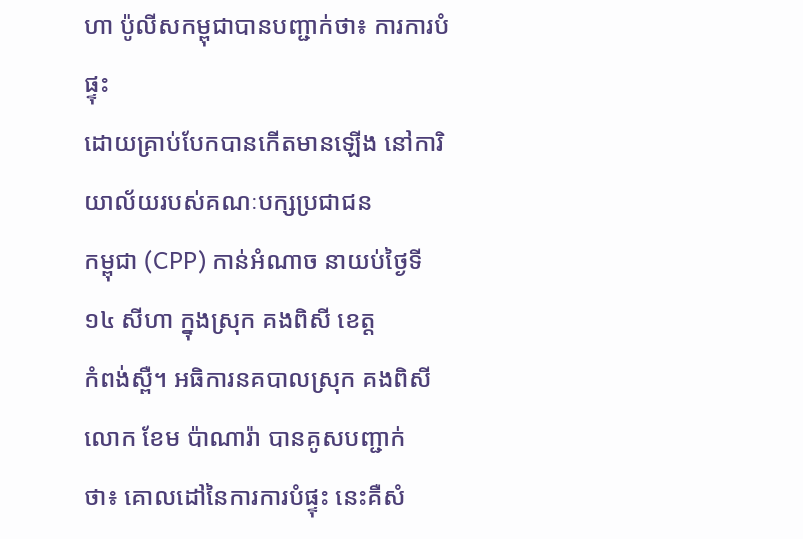ហា ប៉ូលីសកម្ពុជាបានបញ្ជាក់ថា៖ ការការបំផ្ទុះ
ដោយគ្រាប់បែកបានកើតមានឡើង នៅការិយាល័យរបស់គណៈបក្សប្រជាជន
កម្ពុជា (CPP) កាន់អំណាច នាយប់ថ្ងៃទី ១៤ សីហា ក្នុងស្រុក គងពិសី ខេត្ត
កំពង់ស្ពឺ។ អធិការនគបាលស្រុក គងពិសី លោក ខែម ប៉ាណារ៉ា បានគូសបញ្ជាក់
ថា៖ គោលដៅនៃការការបំផ្ទុះ នេះគឺសំ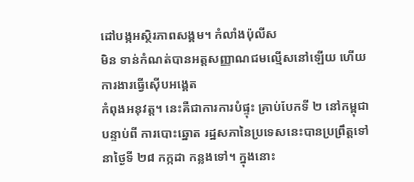ដៅបង្កអស្ថិរភាពសង្គម។ កំលាំងប៉ុលីស
មិន ទាន់កំណត់បានអត្តសញ្ញាណជមល្មើសនៅឡើយ ហើយ ការងារធ្វើស៊ើបអង្គេត
កំពុងអនុវត្ត។ នេះគឺជាការការបំផ្ទុះ គ្រាប់បែកទី ២ នៅកម្ពុជា បន្ទាប់ពី ការបោះឆ្នោត រដ្ឋសភានៃប្រទេសនេះបានប្រព្រឹត្តទៅ នាថ្ងៃទី ២៨ កក្កដា កន្លងទៅ។ ក្នុងនោះ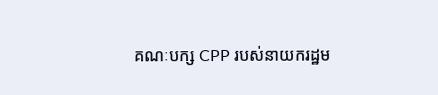គណៈបក្ស CPP របស់នាយករដ្ឋម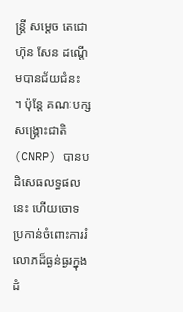ន្ត្រី សម្តេច តេជោ ហ៊ុន សែន ដណ្តើមបានជ័យជំនះ
។ ប៉ុន្តែ គណៈបក្សសង្គ្រោះជាតិ (CNRP) បានបដិសេធលទ្ធផលនេះ ហើយចោទ
ប្រកាន់ចំពោះការរំលោភដ៏ធ្ងន់ធ្ងរក្នុងដំ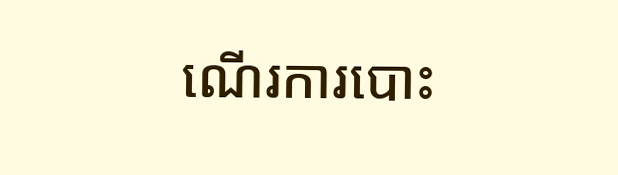ណើរការបោះ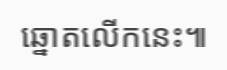ឆ្នោតលើកនេះ៕